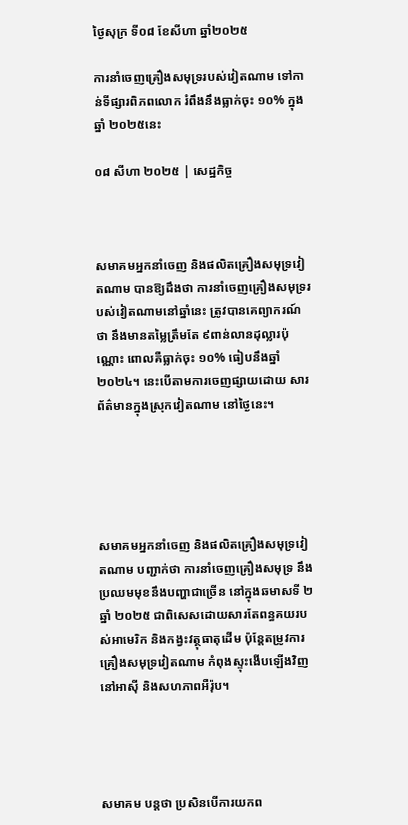ថ្ងៃសុក្រ ទី០៨ ខែសីហា ឆ្នាំ២០២៥

ការនាំចេញគ្រឿងសមុទ្ររបស់វៀតណាម ទៅកាន់ទីផ្សារពិភពលោក រំពឹងនឹងធ្លាក់ចុះ ១០% ក្នុងឆ្នាំ ២០២៥នេះ

០៨ សីហា ២០២៥ | សេដ្ឋកិច្ច



សមាគមអ្នកនាំចេញ និងផលិតគ្រឿងសមុទ្រវៀតណាម បានឱ្យដឹងថា ការនាំចេញគ្រឿងសមុទ្ររបស់វៀតណាមនៅឆ្នាំនេះ ត្រូវបានគេព្យាករណ៍ថា នឹងមានតម្លៃត្រឹមតែ ៩ពាន់លានដុល្លារប៉ុណ្ណោះ ពោលគឺធ្លាក់ចុះ ១០% ធៀបនឹងឆ្នាំ២០២៤។ នេះបើតាមការចេញផ្សាយដោយ សារព័ត៌មានក្នុងស្រុកវៀតណាម នៅថ្ងៃនេះ។





សមាគមអ្នកនាំចេញ និងផលិតគ្រឿងសមុទ្រវៀតណាម បញ្ជាក់ថា ការនាំចេញគ្រឿងសមុទ្រ នឹងប្រឈមមុខនឹងបញ្ហាជាច្រើន នៅក្នុងឆមាសទី ២ ឆ្នាំ ២០២៥ ជាពិសេសដោយសារតែពន្ធគយរបស់អាមេរិក និងកង្វះវត្ថុធាតុដើម ប៉ុន្តែតម្រូវការគ្រឿងសមុទ្រវៀតណាម កំពុងស្ទុះងើបឡើងវិញនៅអាស៊ី និងសហភាពអឺរ៉ុប។




សមាគម បន្តថា ប្រសិនបើការយកព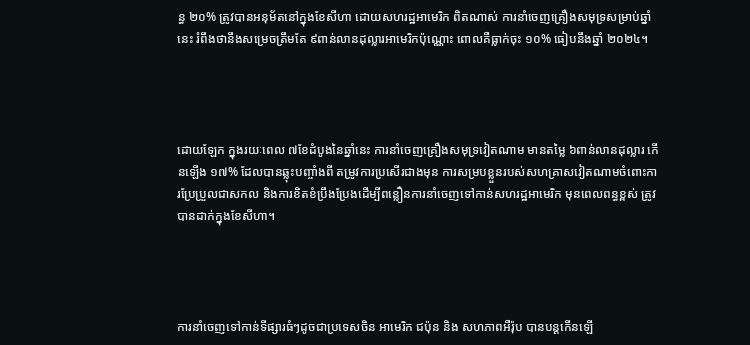ន្ធ ២០% ត្រូវបានអនុម័តនៅក្នុងខែសីហា ដោយសហរដ្ឋអាមេរិក ពិតណាស់ ការនាំចេញគ្រឿងសមុទ្រសម្រាប់ឆ្នាំនេះ រំពឹងថានឹងសម្រេចត្រឹមតែ ៩ពាន់លានដុល្លារអាមេរិកប៉ុណ្ណោះ ពោលគឺធ្លាក់ចុះ ១០% ធៀបនឹងឆ្នាំ ២០២៤។




ដោយឡែក ក្នុងរយៈពេល ៧ខែដំបូងនៃឆ្នាំនេះ ការនាំចេញគ្រឿងសមុទ្រវៀតណាម មានតម្លៃ ៦ពាន់លានដុល្លារ កើនឡើង ១៧% ដែលបានឆ្លុះបញ្ចាំងពី តម្រូវការប្រសើរជាងមុន ការសម្របខ្លួនរបស់សហគ្រាសវៀតណាមចំពោះការប្រែប្រួលជាសកល និងការខិតខំប្រឹងប្រែងដើម្បីពន្លឿនការនាំចេញទៅកាន់សហរដ្ឋអាមេរិក មុនពេលពន្ធខ្ពស់ ត្រូវបានដាក់ក្នុងខែសីហា។




ការនាំចេញទៅកាន់ទីផ្សារធំៗដូចជាប្រទេសចិន អាមេរិក ជប៉ុន និង សហភាពអឺរ៉ុប បានបន្តកើនឡើ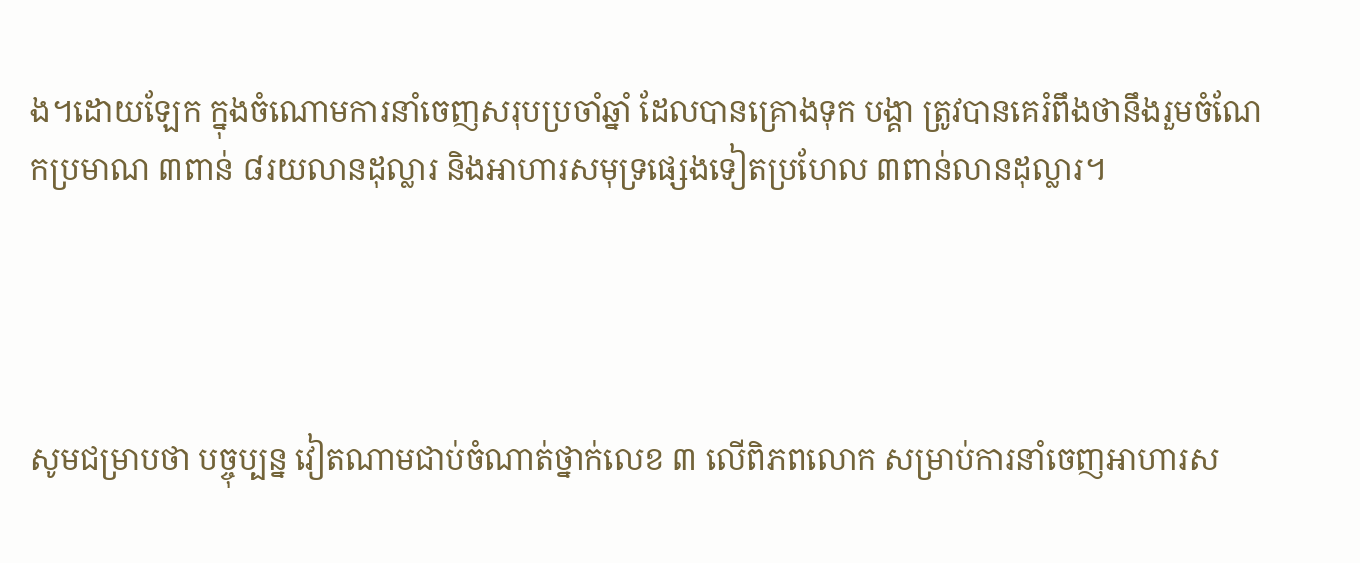ង។ដោយឡែក ក្នុងចំណោមការនាំចេញសរុបប្រចាំឆ្នាំ ដែលបានគ្រោងទុក បង្គា ត្រូវបានគេរំពឹងថានឹងរួមចំណែកប្រមាណ ៣ពាន់ ៨រយលានដុល្លារ និងអាហារសមុទ្រផ្សេងទៀតប្រហែល ៣ពាន់លានដុល្លារ។




សូមជម្រាបថា បច្ចុប្បន្ន វៀតណាមជាប់ចំណាត់ថ្នាក់លេខ ៣ លើពិភពលោក សម្រាប់ការនាំចេញអាហារស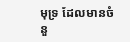មុទ្រ ដែលមានចំនួ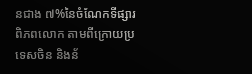នជាង ៧%នៃចំណែកទីផ្សារពិភពលោក តាមពីក្រោយប្រទេសចិន និងន័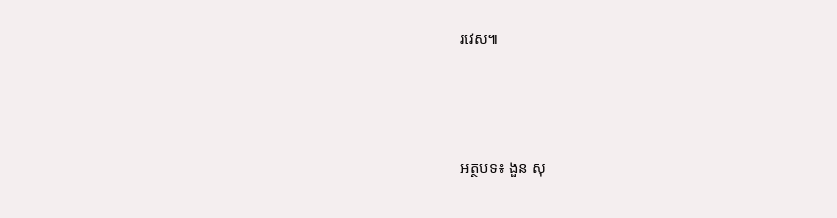រវេស៕





អត្ថបទ៖ ងួន សុ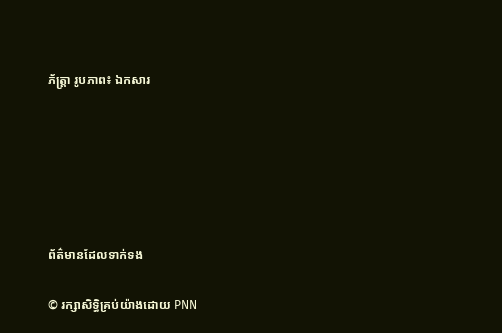ភ័ត្រ្តា រូបភាព៖ ឯកសារ






ព័ត៌មានដែលទាក់ទង

© រក្សាសិទ្ធិគ្រប់យ៉ាងដោយ PNN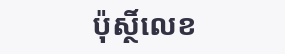ប៉ុស្ថិ៍លេខ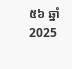៥៦ ឆ្នាំ 2025